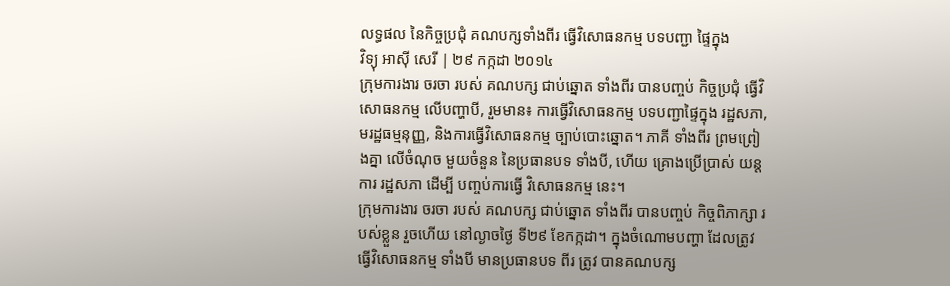លទ្ធផល នៃកិច្ចប្រជុំ គណបក្សទាំងពីរ ធ្វើវិសោធនកម្ម បទបញ្ជា ផ្ទៃក្នុង
វិទ្យុ អាស៊ី សេរី | ២៩ កក្កដា ២០១៤
ក្រុមការងារ ចរចា របស់ គណបក្ស ជាប់ឆ្នោត ទាំងពីរ បានបញ្ចប់ កិច្ចប្រជុំ ធ្វើវិសោធនកម្ម លើបញ្ហាបី, រួមមាន៖ ការធ្វើវិសោធនកម្ម បទបញ្ជាផ្ទៃក្នុង រដ្ឋសភា, មរដ្ឋធម្មនុញ្ញ, និងការធ្វើវិសោធនកម្ម ច្បាប់បោះឆ្នោត។ ភាគី ទាំងពីរ ព្រមព្រៀងគ្នា លើចំណុច មួយចំនួន នៃប្រធានបទ ទាំងបី, ហើយ គ្រោងប្រើប្រាស់ យន្តការ រដ្ឋសភា ដើម្បី បញ្ចប់ការធ្វើ វិសោធនកម្ម នេះ។
ក្រុមការងារ ចរចា របស់ គណបក្ស ជាប់ឆ្នោត ទាំងពីរ បានបញ្ចប់ កិច្ចពិភាក្សា របស់ខ្លួន រួចហើយ នៅល្ងាចថ្ងៃ ទី២៩ ខែកក្កដា។ ក្នុងចំណោមបញ្ហា ដែលត្រូវ ធ្វើវិសោធនកម្ម ទាំងបី មានប្រធានបទ ពីរ ត្រូវ បានគណបក្ស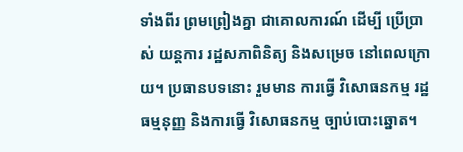ទាំងពីរ ព្រមព្រៀងគ្នា ជាគោលការណ៍ ដើម្បី ប្រើប្រាស់ យន្តការ រដ្ឋសភាពិនិត្យ និងសម្រេច នៅពេលក្រោយ។ ប្រធានបទនោះ រួមមាន ការធ្វើ វិសោធនកម្ម រដ្ឋធម្មនុញ្ញ និងការធ្វើ វិសោធនកម្ម ច្បាប់បោះឆ្នោត។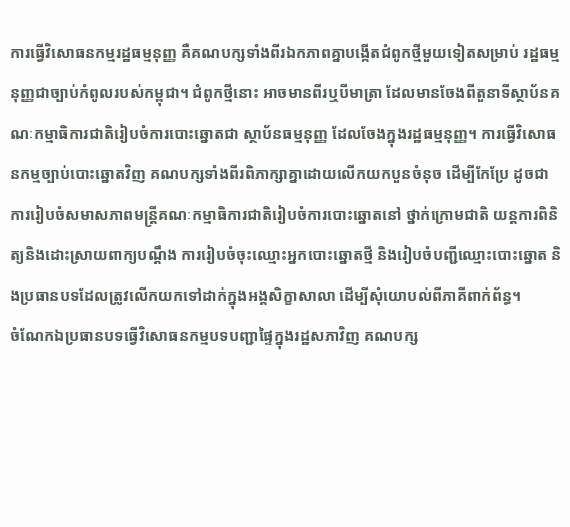ការធ្វើវិសោធនកម្មរដ្ឋធម្មនុញ្ញ គឺគណបក្សទាំងពីរឯកភាពគ្នាបង្កើតជំពូកថ្មីមួយទៀតសម្រាប់ រដ្ឋធម្មនុញ្ញជាច្បាប់កំពូលរបស់កម្ពុជា។ ជំពូកថ្មីនោះ អាចមានពីរឬបីមាត្រា ដែលមានចែងពីតួនាទីស្ថាប័នគណៈកម្មាធិការជាតិរៀបចំការបោះឆ្នោតជា ស្ថាប័នធម្មនុញ្ញ ដែលចែងក្នុងរដ្ឋធម្មនុញ្ញ។ ការធ្វើវិសោធនកម្មច្បាប់បោះឆ្នោតវិញ គណបក្សទាំងពីរពិភាក្សាគ្នាដោយលើកយកបួនចំនុច ដើម្បីកែប្រែ ដូចជា ការរៀបចំសមាសភាពមន្ត្រីគណៈកម្មាធិការជាតិរៀបចំការបោះឆ្នោតនៅ ថ្នាក់ក្រោមជាតិ យន្តការពិនិត្យនិងដោះស្រាយពាក្យបណ្ដឹង ការរៀបចំចុះឈ្មោះអ្នកបោះឆ្នោតថ្មី និងរៀបចំបញ្ជីឈ្មោះបោះឆ្នោត និងប្រធានបទដែលត្រូវលើកយកទៅដាក់ក្នុងអង្គសិក្ខាសាលា ដើម្បីសុំយោបល់ពីភាគីពាក់ព័ន្ធ។
ចំណែកឯប្រធានបទធ្វើវិសោធនកម្មបទបញ្ជាផ្ទៃក្នុងរដ្ឋសភាវិញ គណបក្ស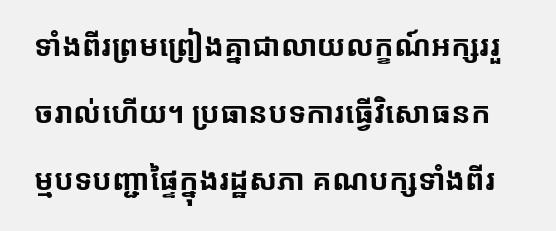ទាំងពីរព្រមព្រៀងគ្នាជាលាយលក្ខណ៍អក្សររួចរាល់ហើយ។ ប្រធានបទការធ្វើវិសោធនកម្មបទបញ្ជាផ្ទៃក្នុងរដ្ឋសភា គណបក្សទាំងពីរ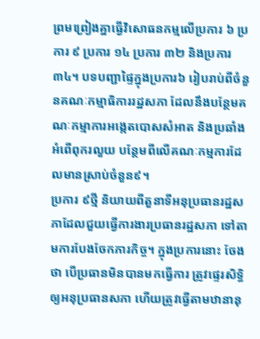ព្រមព្រៀងគ្នាធ្វើវិសោធនកម្មលើប្រការ ៦ ប្រការ ៩ ប្រការ ១៤ ប្រការ ៣២ និងប្រការ ៣៤។ បទបញ្ជាផ្ទៃក្នុងប្រការ៦ រៀបរាប់ពីចំនួនគណៈកម្មាធិការរដ្ឋសភា ដែលនឹងបន្ថែមគណៈកម្មាការអង្កេតបោសសំអាត និងប្រឆាំងអំពើពុករលួយ បន្ថែមពីលើគណៈកម្មការដែលមានស្រាប់ចំនួន៩។
ប្រការ ៩ថ្មី និយាយពីតួនាទីអនុប្រធានរដ្ឋសភាដែលជួយធ្វើការងារប្រធានរដ្ឋសភា ទៅតាមការបែងចែកភារកិច្ច។ ក្នុងប្រការនោះ ចែងថា បើប្រធានមិនបានមកធ្វើការ ត្រូវផ្ទេរសិទ្ធិឲ្យអនុប្រធានសភា ហើយត្រូវធ្វើតាមឋានានុ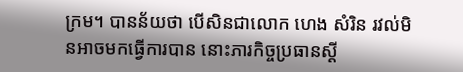ក្រម។ បានន័យថា បើសិនជាលោក ហេង សំរិន រវល់មិនអាចមកធ្វើការបាន នោះភារកិច្ចប្រធានស្ដី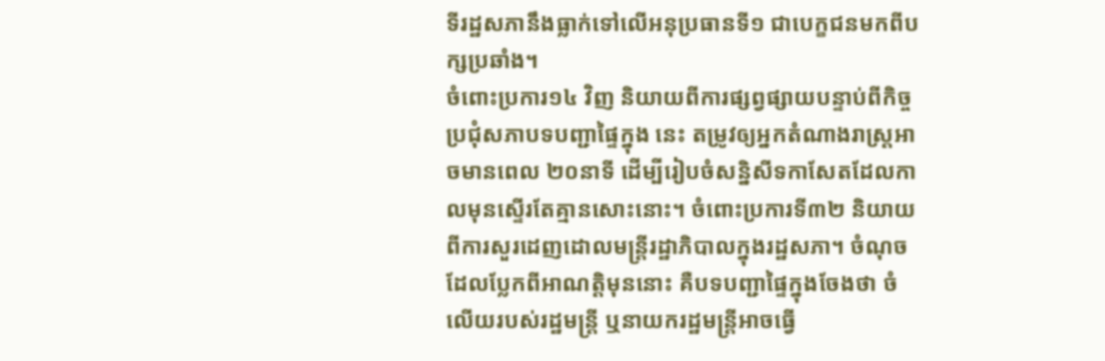ទីរដ្ឋសភានឹងធ្លាក់ទៅលើអនុប្រធានទី១ ជាបេក្ខជនមកពីបក្សប្រឆាំង។
ចំពោះប្រការ១៤ វិញ និយាយពីការផ្សព្វផ្សាយបន្ទាប់ពីកិច្ចប្រជុំសភាបទបញ្ជាផ្ទៃក្នុង នេះ តម្រូវឲ្យអ្នកតំណាងរាស្ត្រអាចមានពេល ២០នាទី ដើម្បីរៀបចំសន្និសីទកាសែតដែលកាលមុនស្ទើរតែគ្មានសោះនោះ។ ចំពោះប្រការទី៣២ និយាយពីការសួរដេញដោលមន្ត្រីរដ្ឋាភិបាលក្នុងរដ្ឋសភា។ ចំណុចដែលប្លែកពីអាណត្តិមុននោះ គឺបទបញ្ជាផ្ទៃក្នុងចែងថា ចំលើយរបស់រដ្ឋមន្ត្រី ឬនាយករដ្ឋមន្ត្រីអាចធ្វើ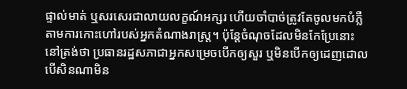ផ្ទាល់មាត់ ឬសរសេរជាលាយលក្ខណ៍អក្សរ ហើយចាំបាច់ត្រូវតែចូលមកបំភ្លឺតាមការកោះហៅរបស់អ្នកតំណាងរាស្ត្រ។ ប៉ុន្តែចំណុចដែលមិនកែប្រែនោះ នៅត្រង់ថា ប្រធានរដ្ឋសភាជាអ្នកសម្រេចបើកឲ្យសួរ ឬមិនបើកឲ្យដេញដោល បើសិនណាមិន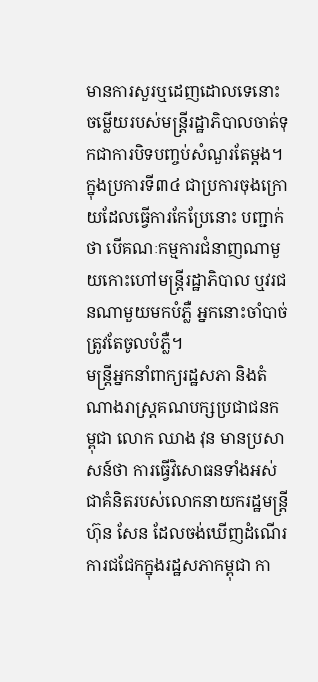មានការសួរឬដេញដោលទេនោះ ចម្លើយរបស់មន្ត្រីរដ្ឋាភិបាលចាត់ទុកជាការបិទបញ្ចប់សំណួរតែម្តង។ ក្នុងប្រការទី៣៤ ជាប្រការចុងក្រោយដែលធ្វើការកែប្រែនោះ បញ្ជាក់ថា បើគណៈកម្មការជំនាញណាមួយកោះហៅមន្ត្រីរដ្ឋាភិបាល ឬវរជនណាមួយមកបំភ្លឺ អ្នកនោះចាំបាច់ត្រូវតែចូលបំភ្លឺ។
មន្ត្រីអ្នកនាំពាក្យរដ្ឋសភា និងតំណាងរាស្ត្រគណបក្សប្រជាជនកម្ពុជា លោក ឈាង វុន មានប្រសាសន៍ថា ការធ្វើវិសោធនទាំងអស់ជាគំនិតរបស់លោកនាយករដ្ឋមន្ត្រី ហ៊ុន សែន ដែលចង់ឃើញដំណើរការជជែកក្នុងរដ្ឋសភាកម្ពុជា កា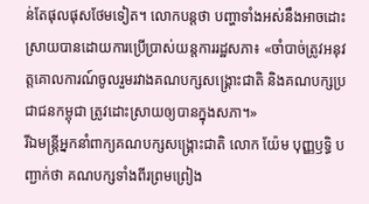ន់តែផុលផុសថែមទៀត។ លោកបន្តថា បញ្ហាទាំងអស់នឹងអាចដោះស្រាយបានដោយការប្រើប្រាស់យន្តការរដ្ឋសភា៖ «ចាំបាច់ត្រូវអនុវត្តគោលការណ៍ចូលរួមរវាងគណបក្សសង្គ្រោះជាតិ និងគណបក្សប្រជាជនកម្ពុជា ត្រូវដោះស្រាយឲ្យបានក្នុងសភា។»
រីឯមន្ត្រីអ្នកនាំពាក្យគណបក្សសង្គ្រោះជាតិ លោក យ៉ែម បុញ្ញឫទ្ធិ បញ្ជាក់ថា គណបក្សទាំងពីរព្រមព្រៀង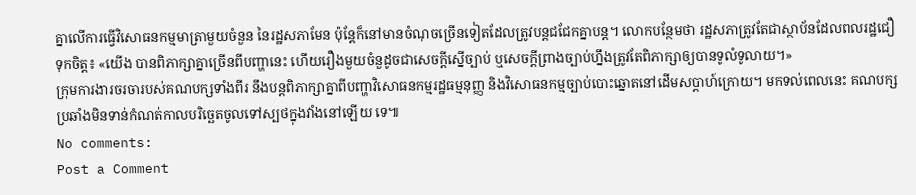គ្នាលើការធ្វើវិសោធនកម្មមាត្រាមួយចំនួន នៃរដ្ឋសភាមែន ប៉ុន្តែក៏នៅមានចំណុចច្រើនទៀតដែលត្រូវបន្តជជែកគ្នាបន្ត។ លោកបន្ថែមថា រដ្ឋសភាត្រូវតែជាស្ថាប័នដែលពលរដ្ឋជឿទុកចិត្ត៖ «យើង បានពិភាក្សាគ្នាច្រើនពីបញ្ហានេះ ហើយរឿងមួយចំនួដូចជាសេចក្ដីស្នើច្បាប់ ឬសេចក្ដីព្រាងច្បាប់ហ្នឹងត្រូវតែពិភាក្សាឲ្យបានទូលំទូលាយ។»
ក្រុមការងារចរចារបស់គណបក្សទាំងពីរ នឹងបន្តពិភាក្សាគ្នាពីបញ្ហាវិសោធនកម្មរដ្ឋធម្មនុញ្ញ និងវិសោធនកម្មច្បាប់បោះឆ្នោតនៅដើមសប្ដាហ៍ក្រោយ។ មកទល់ពេលនេះ គណបក្សប្រឆាំងមិនទាន់កំណត់កាលបរិច្ឆេតចូលទៅស្បថក្នុងវាំងនៅឡើយ ទេ៕
No comments:
Post a Comment